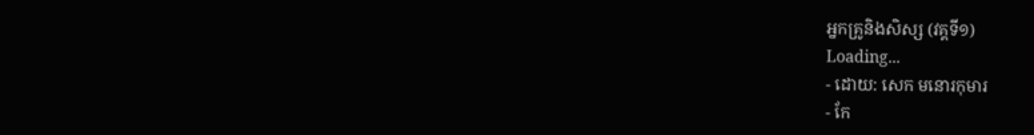អ្នកគ្រូនិងសិស្ស (វគ្គទី១)
Loading...
- ដោយ: សេក មនោរកុមារ
- កែ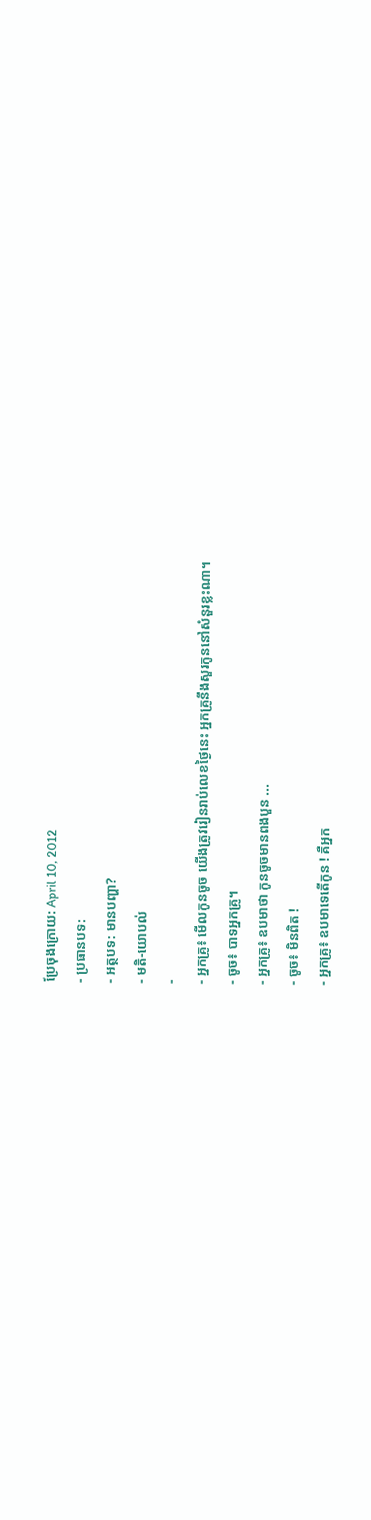ប្រែចុងក្រោយ: April 10, 2012
- ប្រធានបទ:
- អត្ថបទ: មានបញ្ហា?
- មតិ-យោបល់
-
- អ្នកគ្រូ៖ មើលកូនចូច យើងត្រូវរៀនរាប់លេខថ្ងៃនេះ អ្នកគ្រូនឹងសួរកូននៅសំនួរខ្លះណា។
- ចូច៖ បាទអ្នកគ្រូ។
- អ្នកគ្រូ៖ ឧបមាថា កូនចូចមានពងបួន ...
- ចូច៖ មិនពិត !
- អ្នកគ្រូ៖ ឧបមាទេតើកូន ! គឺអ្នក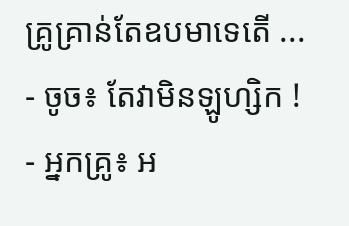គ្រូគ្រាន់តែឧបមាទេតើ ...
- ចូច៖ តែវាមិនឡូហ្សិក !
- អ្នកគ្រូ៖ អ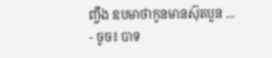ញ្ចឹង ឧបមាថាកូនមានស៊ុតបួន ...
- ចូច៖ បាទ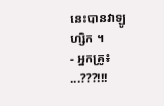នេះបានវាឡូហ្សិក ។
- អ្នកគ្រូ៖ ...???!!!